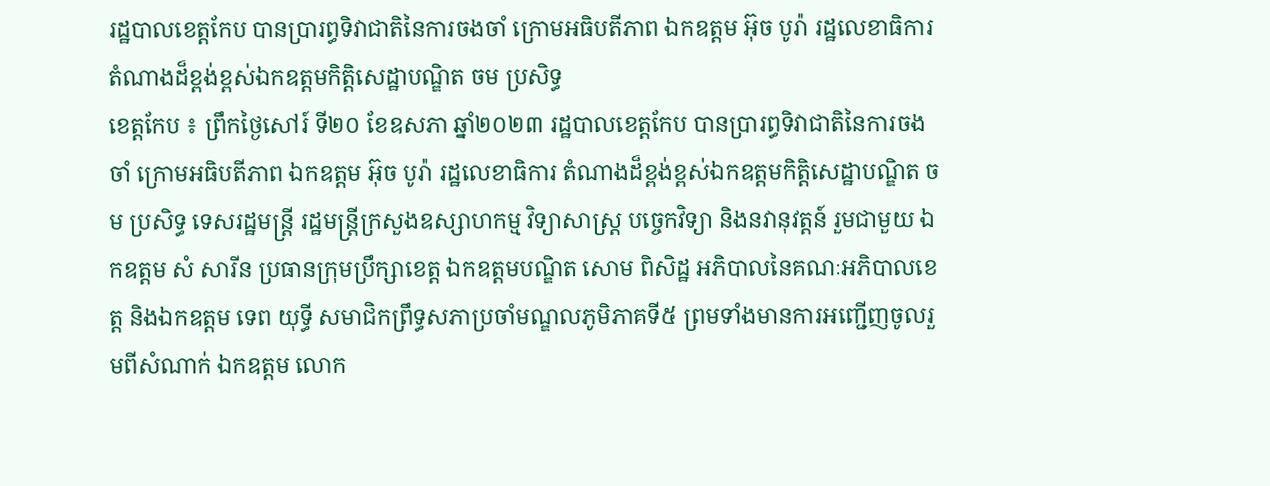រដ្ឋបាលខេត្តកែប បានប្រារព្ធទិវាជាតិនៃការចងចាំ ក្រោមអធិបតីភាព ឯកឧត្ដម អ៊ុច បូរ៉ា រដ្ឋលេខាធិការ តំណាងដ៏ខ្ពង់ខ្ពស់ឯកឧត្ដមកិត្តិសេដ្ឋាបណ្ឌិត ចម ប្រសិទ្ធ
ខេត្តកែប ៖ ព្រឹកថ្ងៃសៅរ៍ ទី២០ ខែឧសភា ឆ្នាំ២០២៣ រដ្ឋបាលខេត្តកែប បានប្រារព្ធទិវាជាតិនៃការចងចាំ ក្រោមអធិបតីភាព ឯកឧត្ដម អ៊ុច បូរ៉ា រដ្ឋលេខាធិការ តំណាងដ៏ខ្ពង់ខ្ពស់ឯកឧត្ដមកិត្តិសេដ្ឋាបណ្ឌិត ចម ប្រសិទ្ធ ទេសរដ្ឋមន្ត្រី រដ្ឋមន្ត្រីក្រសួងឧស្សាហកម្ម វិទ្យាសាស្ត្រ បច្ចេកវិទ្យា និងនវានុវត្តន៍ រួមជាមួយ ឯកឧត្ដម សំ សារីន ប្រធានក្រុមប្រឹក្សាខេត្ត ឯកឧត្ដមបណ្ឌិត សោម ពិសិដ្ឋ អភិបាលនៃគណៈអភិបាលខេត្ត និងឯកឧត្ដម ទេព យុទ្ធី សមាជិកព្រឹទ្ធសភាប្រចាំមណ្ឌលភូមិភាគទី៥ ព្រមទាំងមានការអញ្ជើញចូលរួមពីសំណាក់ ឯកឧត្ដម លោក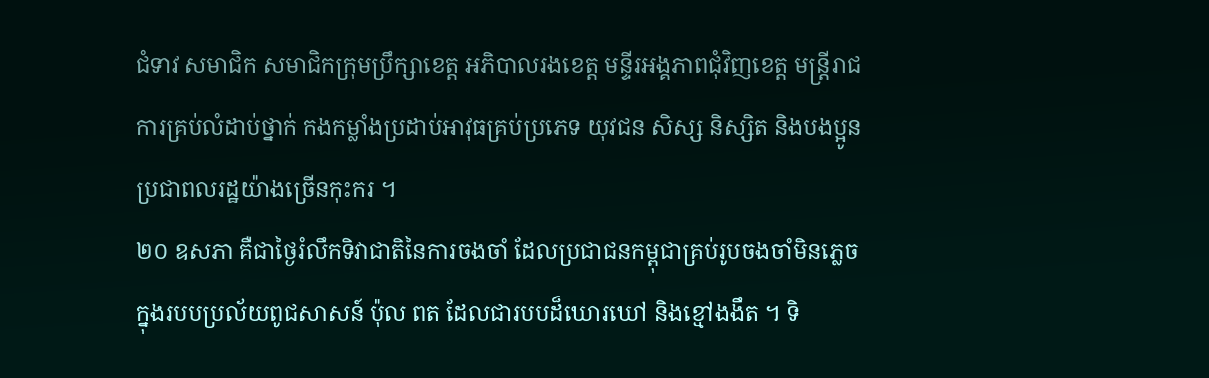ជំទាវ សមាជិក សមាជិកក្រុមប្រឹក្សាខេត្ត អភិបាលរងខេត្ត មន្ទីរអង្គភាពជុំវិញខេត្ត មន្ត្រីរាជការគ្រប់លំដាប់ថ្នាក់ កងកម្លាំងប្រដាប់អាវុធគ្រប់ប្រភេទ យុវជន សិស្ស និស្សិត និងបងប្អូនប្រជាពលរដ្ឋយ៉ាងច្រើនកុះករ ។
២០ ឧសភា គឺជាថ្ងៃរំលឹកទិវាជាតិនៃការចងចាំ ដែលប្រជាជនកម្ពុជាគ្រប់រូបចងចាំមិនភ្លេចក្នុងរបបប្រល័យពូជសាសន៍ ប៉ុល ពត ដែលជារបបដ៏ឃោរឃៅ និងខ្មៅងងឹត ។ ទិ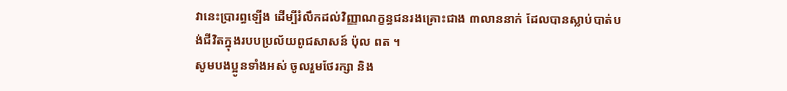វានេះប្រារព្ធឡើង ដើម្បីរំលឹកដល់វិញ្ញាណក្ខន្ធជនរងគ្រោះជាង ៣លាននាក់ ដែលបានស្លាប់បាត់បង់ជីវិតក្នុងរបបប្រល័យពូជសាសន៍ ប៉ុល ពត ។
សូមបងប្អូនទាំងអស់ ចូលរួមថែរក្សា និង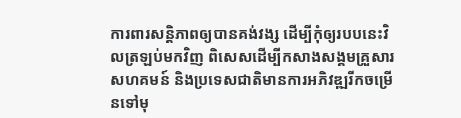ការពារសន្តិភាពឲ្យបានគង់វង្ស ដើម្បីកុំឲ្យរបបនេះវិលត្រឡប់មកវិញ ពិសេសដើម្បីកសាងសង្គមគ្រួសារ សហគមន៍ និងប្រទេសជាតិមានការអភិវឌ្ឍរីកចម្រើនទៅមុ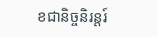ខជានិច្ចនិរន្តរ៍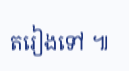តរៀងទៅ ៕